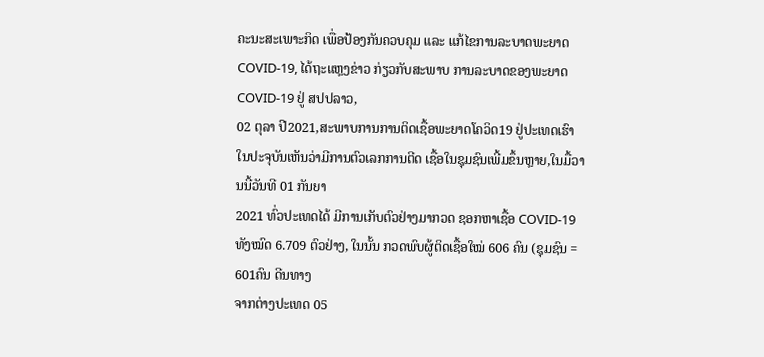ຄະນະສະເພາະກິດ ເພື່ອປ້ອງກັນຄວບຄຸມ ແລະ ແກ້ໄຂການລະບາດພະຍາດ COVID-19, ໄດ້ຖະແຫຼງຂ່າວ ກ່ຽວກັບສະພາບ ການລະບາດຂອງພະຍາດ COVID-19 ຢູ່ ສປປລາວ,
02 ຕຸລາ ປີ2021,ສະພາບການການຕິດເຊື້ອພະຍາດໂຄວິດ19 ຢູ່ປະເທດເຮົາໃນປະຈຸບັນເຫັນວ່າມີການຕົວເລກການຕີດ ເຊື້ອໃນຊຸມຊົນເພີ້ມຂຶ້ນຫຼາຍ,ໃນມື້ວານນີ້ວັນທີ 01 ກັນຍາ
2021 ທົ່ວປະເທດໄດ້ ມີການເກັບຕົວຢ່າງມາກວດ ຊອກຫາເຊື້ອ COVID-19 ທັງໝົດ 6.709 ຕົວຢ່າງ, ໃນນັ້ນ ກວດພົບຜູ້ຕິດເຊື້ອໃໝ່ 606 ຄົນ (ຊຸມຊົນ = 601ຄົນ ດີນທາງ
ຈາກຕ່າງປະເທດ 05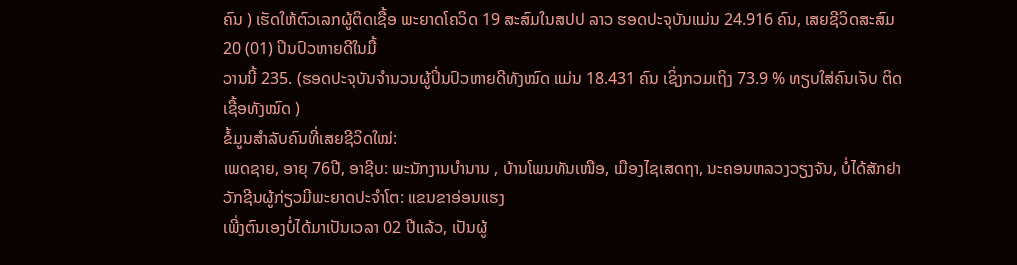ຄົນ ) ເຮັດໃຫ້ຕົວເລກຜູ້ຕິດເຊື້ອ ພະຍາດໂຄວິດ 19 ສະສົມໃນສປປ ລາວ ຮອດປະຈຸບັນແມ່ນ 24.916 ຄົນ, ເສຍຊີວິດສະສົມ 20 (01) ປິນປົວຫາຍດີໃນມື້
ວານນີ້ 235. (ຮອດປະຈຸບັນຈໍານວນຜູ້ປິ່ນປົວຫາຍດີທັງໝົດ ແມ່ນ 18.431 ຄົນ ເຊິ່ງກວມເຖິງ 73.9 % ທຽບໃສ່ຄົນເຈັບ ຕິດເຊື້ອທັງໝົດ )
ຂໍ້ມູນສຳລັບຄົນທີ່ເສຍຊີວິດໃໝ່:
ເພດຊາຍ, ອາຍຸ 76ປີ, ອາຊີບ: ພະນັກງານບຳນານ , ບ້ານໂພນທັນເໜືອ, ເມືອງໄຊເສດຖາ, ນະຄອນຫລວງວຽງຈັນ, ບໍ່ໄດ້ສັກຢາວັກຊີນຜູ້ກ່ຽວມີພະຍາດປະຈຳໂຕ: ແຂນຂາອ່ອນແຮງ
ເພີ່ງຕົນເອງບໍ່ໄດ້ມາເປັນເວລາ 02 ປີແລ້ວ, ເປັນຜູ້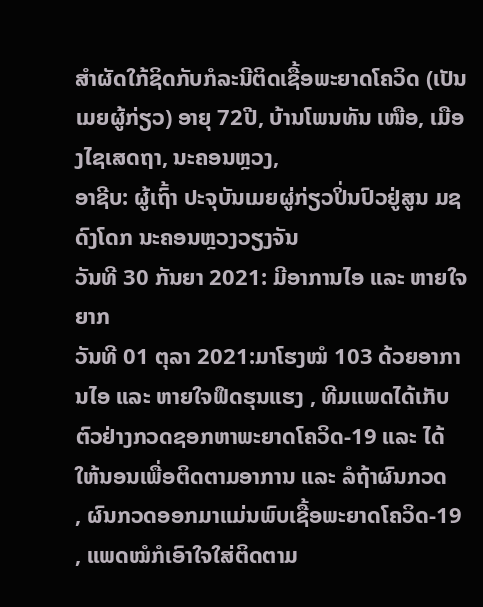ສຳຜັດໃກ້ຊິດກັບກໍລະນີຕິດເຊື້ອພະຍາດໂຄວິດ (ເປັນເມຍຜູ້ກ່ຽວ) ອາຍຸ 72ປີ, ບ້ານໂພນທັນ ເໜືອ, ເມືອງໄຊເສດຖາ, ນະຄອນຫຼວງ,
ອາຊີບ: ຜູ້ເຖົ້າ ປະຈຸບັນເມຍຜູ່ກ່ຽວປິ່ນປົວຢູ່ສູນ ມຊ ດົງໂດກ ນະຄອນຫຼວງວຽງຈັນ
ວັນທີ 30 ກັນຍາ 2021: ມີອາການໄອ ແລະ ຫາຍໃຈຍາກ
ວັນທີ 01 ຕຸລາ 2021:ມາໂຮງໝໍ 103 ດ້ວຍອາການໄອ ແລະ ຫາຍໃຈຟຶດຮຸນແຮງ , ທີມແພດໄດ້ເກັບ
ຕົວຢ່າງກວດຊອກຫາພະຍາດໂຄວິດ-19 ແລະ ໄດ້ໃຫ້ນອນເພື່ອຕິດຕາມອາການ ແລະ ລໍຖ້າຜົນກວດ
, ຜົນກວດອອກມາແມ່ນພົບເຊື້ອພະຍາດໂຄວິດ-19 , ແພດໝໍກໍເອົາໃຈໃສ່ຕິດຕາມ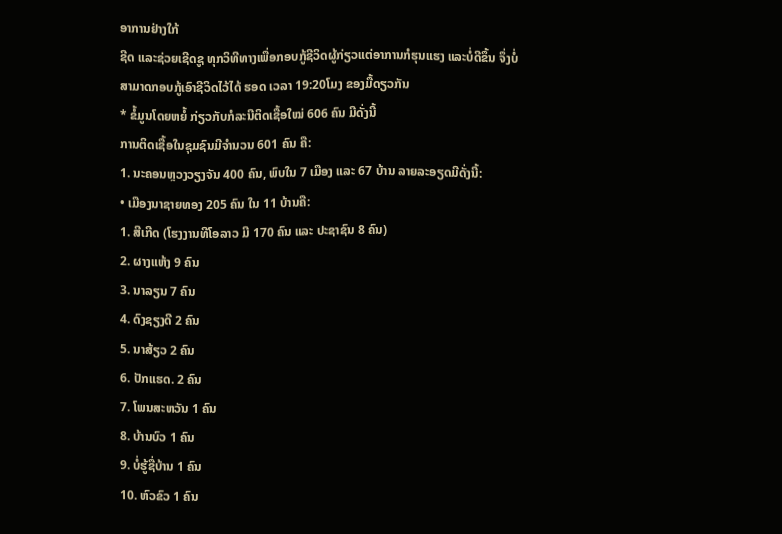ອາການຢ່າງໃກ້
ຊີດ ແລະຊ່ວຍເຊີດຊູ ທຸກວິທີທາງເພື່ອກອບກູ້ຊີວິດຜູ້ກ່ຽວແຕ່ອາການກໍຮຸນແຮງ ແລະບໍ່ດີຂຶ້ນ ຈຶ່ງບໍ່
ສາມາດກອບກູ້ເອົາຊີວິດໄວ້ໄດ້ ຮອດ ເວລາ 19:20ໂມງ ຂອງມື້ດຽວກັນ
* ຂໍ້ມູນໂດຍຫຍໍ້ ກ່ຽວກັບກໍລະນີຕິດເຊື້ອໃໝ່ 606 ຄົນ ມີດັ່ງນີ້
ການຕິດເຊື້ອໃນຊຸມຊົນມີຈຳນວນ 601 ຄົນ ຄື:
1. ນະຄອນຫຼວງວຽງຈັນ 400 ຄົນ, ພົບໃນ 7 ເມືອງ ແລະ 67 ບ້ານ ລາຍລະອຽດມີດັ່ງນີ້:
• ເມືອງນາຊາຍທອງ 205 ຄົນ ໃນ 11 ບ້ານຄື:
1. ສີເກີດ (ໂຮງງານທີໂອລາວ ມີ 170 ຄົນ ແລະ ປະຊາຊົນ 8 ຄົນ)
2. ຜາງແຫ້ງ 9 ຄົນ
3. ນາລຽນ 7 ຄົນ
4. ດົງຊຽງດີ 2 ຄົນ
5. ນາສ້ຽວ 2 ຄົນ
6. ປັກແຮດ. 2 ຄົນ
7. ໂພນສະຫວັນ 1 ຄົນ
8. ບ້ານບົວ 1 ຄົນ
9. ບໍ່ຮູ້ຊື່ບ້ານ 1 ຄົນ
10. ຫົວຂົວ 1 ຄົນ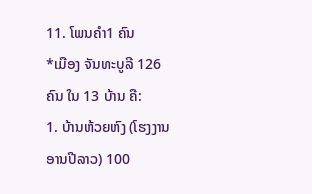11. ໂພນຄຳ1 ຄົນ
*ເມືອງ ຈັນທະບູລີ 126 ຄົນ ໃນ 13 ບ້ານ ຄື:
1. ບ້ານຫ້ວຍຫົງ (ໂຮງງານອານປີລາວ) 100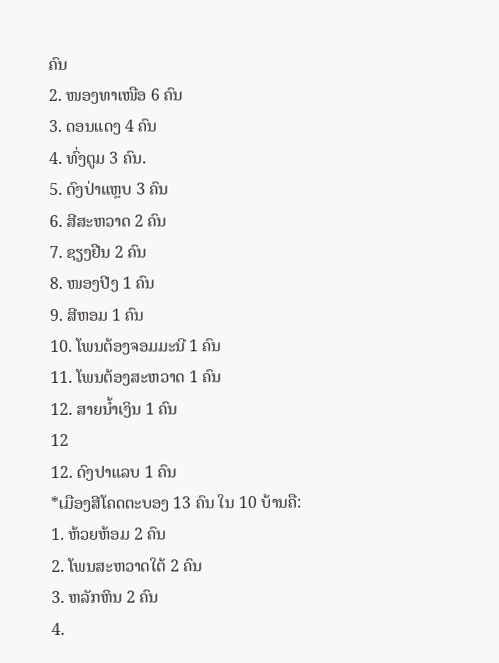ຄົນ
2. ໜອງທາເໜືອ 6 ຄົນ
3. ດອນແດງ 4 ຄົນ
4. ທົ່ງຕູມ 3 ຄົນ.
5. ດົງປ່າແຫຼບ 3 ຄົນ
6. ສີສະຫວາດ 2 ຄົນ
7. ຊຽງຢືນ 2 ຄົນ
8. ໜອງປີງ 1 ຄົນ
9. ສີຫອມ 1 ຄົນ
10. ໂພນຕ້ອງຈອມມະນີ 1 ຄົນ
11. ໂພນຕ້ອງສະຫວາດ 1 ຄົນ
12. ສາຍນ້ຳເງິນ 1 ຄົນ
12
12. ດົງປາແລບ 1 ຄົນ
*ເມືອງສີໂຄດຕະບອງ 13 ຄົນ ໃນ 10 ບ້ານຄື:
1. ຫ້ວຍຫ້ອມ 2 ຄົນ
2. ໂພນສະຫວາດໃຕ້ 2 ຄົນ
3. ຫລັກຫິນ 2 ຄົນ
4.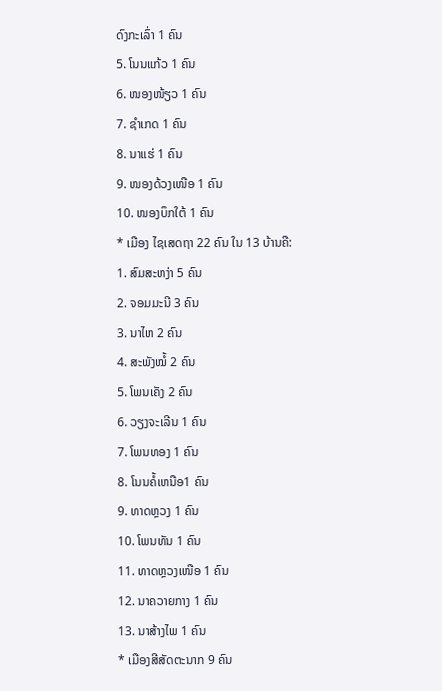ດົງກະເລົ່າ 1 ຄົນ
5. ໂນນແກ້ວ 1 ຄົນ
6. ໜອງໜ້ຽວ 1 ຄົນ
7. ຊຳເກດ 1 ຄົນ
8. ນາແຮ່ 1 ຄົນ
9. ໜອງດ້ວງເໜືອ 1 ຄົນ
10. ໜອງບຶກໃຕ້ 1 ຄົນ
* ເມືອງ ໄຊເສດຖາ 22 ຄົນ ໃນ 13 ບ້ານຄື:
1. ສົມສະຫງ່າ 5 ຄົນ
2. ຈອມມະນີ 3 ຄົນ
3. ນາໄຫ 2 ຄົນ
4. ສະພັງໝໍ້ 2 ຄົນ
5. ໂພນເຄັງ 2 ຄົນ
6. ວຽງຈະເລີນ 1 ຄົນ
7. ໂພນທອງ 1 ຄົນ
8. ໂນນຄໍ້ເຫນືອ1 ຄົນ
9. ທາດຫຼວງ 1 ຄົນ
10. ໂພນທັນ 1 ຄົນ
11. ທາດຫຼວງເໜືອ 1 ຄົນ
12. ນາຄວາຍກາງ 1 ຄົນ
13. ນາສ້າງໄພ 1 ຄົນ
* ເມືອງສີສັດຕະນາກ 9 ຄົນ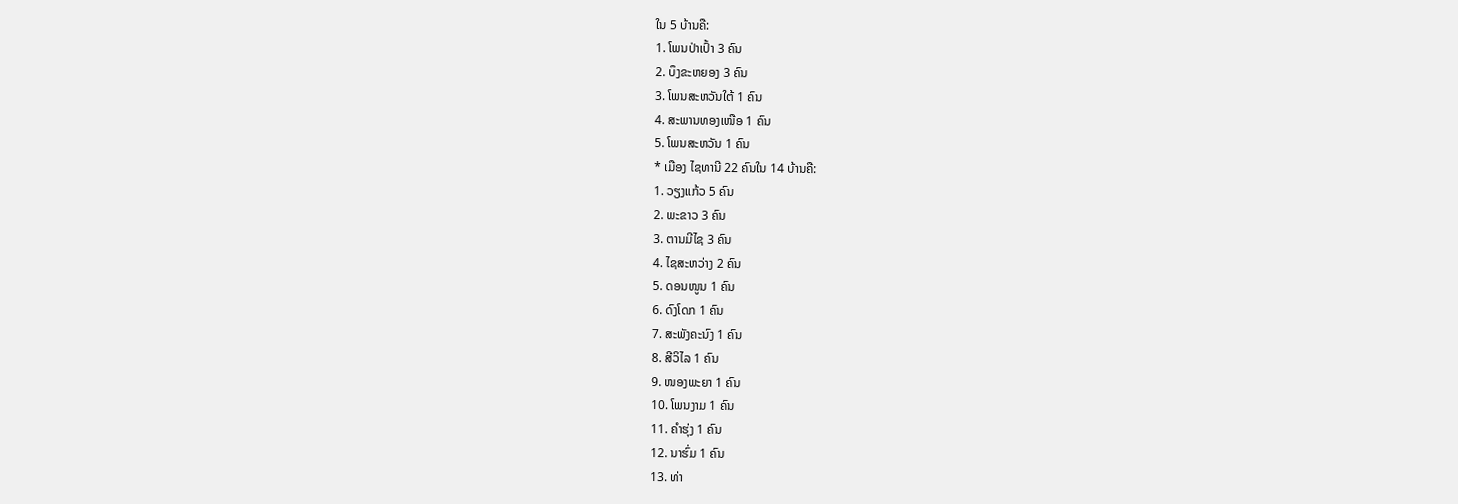ໃນ 5 ບ້ານຄື:
1. ໂພນປ່າເປົ້າ 3 ຄົນ
2. ບຶງຂະຫຍອງ 3 ຄົນ
3. ໂພນສະຫວັນໃຕ້ 1 ຄົນ
4. ສະພານທອງເໜືອ 1 ຄົນ
5. ໂພນສະຫວັນ 1 ຄົນ
* ເມືອງ ໄຊທານີ 22 ຄົນໃນ 14 ບ້ານຄື:
1. ວຽງແກ້ວ 5 ຄົນ
2. ພະຂາວ 3 ຄົນ
3. ຕານມີໄຊ 3 ຄົນ
4. ໄຊສະຫວ່າງ 2 ຄົນ
5. ດອນໜູນ 1 ຄົນ
6. ດົງໂດກ 1 ຄົນ
7. ສະພັງຄະນົງ 1 ຄົນ
8. ສີວິໄລ 1 ຄົນ
9. ໜອງພະຍາ 1 ຄົນ
10. ໂພນງາມ 1 ຄົນ
11. ຄໍາຮຸ່ງ 1 ຄົນ
12. ນາຮົ່ມ 1 ຄົນ
13. ທ່າ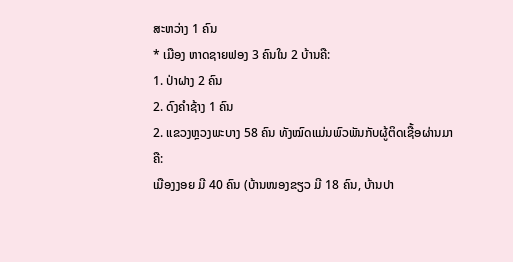ສະຫວ່າງ 1 ຄົນ
* ເມືອງ ຫາດຊາຍຟອງ 3 ຄົນໃນ 2 ບ້ານຄື:
1. ປ່າຝາງ 2 ຄົນ
2. ດົງຄຳຊ້າງ 1 ຄົນ
2. ແຂວງຫຼວງພະບາງ 58 ຄົນ ທັງໝົດແມ່ນພົວພັນກັບຜູ້ຕິດເຊື້ອຜ່ານມາຄື:
ເມືອງງອຍ ມີ 40 ຄົນ (ບ້ານໜອງຂຽວ ມີ 18 ຄົນ, ບ້ານປາ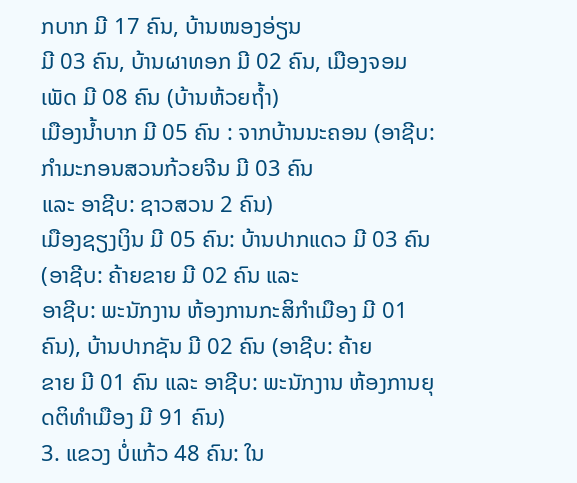ກບາກ ມີ 17 ຄົນ, ບ້ານໜອງອ່ຽນ
ມີ 03 ຄົນ, ບ້ານຜາທອກ ມີ 02 ຄົນ, ເມືອງຈອມເພັດ ມີ 08 ຄົນ (ບ້ານຫ້ວຍຖ້ຳ)
ເມືອງນ້ຳບາກ ມີ 05 ຄົນ : ຈາກບ້ານນະຄອນ (ອາຊີບ: ກຳມະກອນສວນກ້ວຍຈີນ ມີ 03 ຄົນ
ແລະ ອາຊີບ: ຊາວສວນ 2 ຄົນ)
ເມືອງຊຽງເງິນ ມີ 05 ຄົນ: ບ້ານປາກແດວ ມີ 03 ຄົນ (ອາຊີບ: ຄ້າຍຂາຍ ມີ 02 ຄົນ ແລະ
ອາຊີບ: ພະນັກງານ ຫ້ອງການກະສິກຳເມືອງ ມີ 01 ຄົນ), ບ້ານປາກຊັນ ມີ 02 ຄົນ (ອາຊີບ: ຄ້າຍ
ຂາຍ ມີ 01 ຄົນ ແລະ ອາຊີບ: ພະນັກງານ ຫ້ອງການຍຸດຕິທຳເມືອງ ມີ 91 ຄົນ)
3. ແຂວງ ບໍ່ແກ້ວ 48 ຄົນ: ໃນ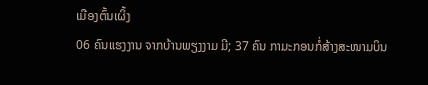ເມືອງຕົ້ນເຜິ້ງ
06 ຄົນແຮງງານ ຈາກບ້ານພຽງງາມ ມີ; 37 ຄົນ ກາມະກອນກໍ່ສ້າງສະໜາມບິນ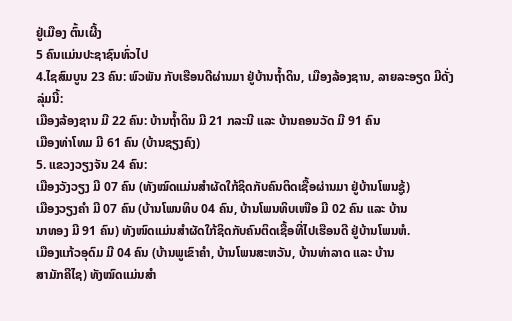ຢູ່ເມືອງ ຕົ້ນເຜີ້ງ
5 ຄົນແມ່ນປະຊາຊົນທົ່ວໄປ
4.ໄຊສົມບູນ 23 ຄົນ: ພົວພັນ ກັບເຮືອນດີຜ່ານມາ ຢູ່ບ້ານຖ້ຳດິນ, ເມືອງລ້ອງຊານ, ລາຍລະອຽດ ມີດັ່ງ
ລຸ່ມນີ້:
ເມືອງລ້ອງຊານ ມີ 22 ຄົນ: ບ້ານຖ້ຳດິນ ມີ 21 ກລະນີ ແລະ ບ້ານຄອນວັດ ມີ 91 ຄົນ
ເມືອງທ່າໂທມ ມີ 61 ຄົນ (ບ້ານຊຽງຄົງ)
5. ແຂວງວຽງຈັນ 24 ຄົນ:
ເມືອງວັງວຽງ ມີ 07 ຄົນ (ທັງໝົດແມ່ນສຳຜັດໃກ້ຊິດກັບຄົນຕິດເຊື້ອຜ່ານມາ ຢູ່ບ້ານໂພນຊູ້)
ເມືອງວຽງຄຳ ມີ 07 ຄົນ (ບ້ານໂພນທິບ 04 ຄົນ, ບ້ານໂພນທິບເໜືອ ມີ 02 ຄົນ ແລະ ບ້ານ
ນາທອງ ມີ 91 ຄົນ) ທັງໜົດແມ່ນສຳຜັດໃກ້ຊິດກັບຄົນຕິດເຊື້ອທີ່ໄປເຮືອນດີ ຢູ່ບ້ານໂພນຫໍ.
ເມືອງແກ້ວອຸດົມ ມີ 04 ຄົນ (ບ້ານພູເຂົາຄຳ, ບ້ານໂພນສະຫວັນ, ບ້ານທ່າລາດ ແລະ ບ້ານ
ສາມັກຄີໄຊ) ທັງໝົດແມ່ນສຳ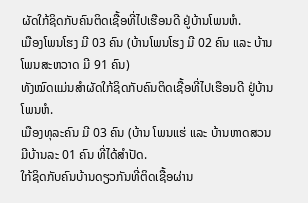ຜັດໃກ້ຊິດກັບຄົນຕິດເຊື້ອທີ່ໄປເຮືອນດີ ຢູ່ບ້ານໂພນຫໍ.
ເມືອງໂພນໂຮງ ມີ 03 ຄົນ (ບ້ານໂພນໂຮງ ມີ 02 ຄົນ ແລະ ບ້ານໂພນສະຫວາດ ມີ 91 ຄົນ)
ທັງໝົດແມ່ນສຳຜັດໃກ້ຊິດກັບຄົນຕິດເຊື້ອທີ່ໄປເຮືອນດີ ຢູ່ບ້ານໂພນຫໍ.
ເມືອງທຸລະຄົນ ມີ 03 ຄົນ (ບ້ານ ໂພນແຮ່ ແລະ ບ້ານຫາດສວນ ມີບ້ານລະ 01 ຄົນ ທີ່ໄດ້ສຳປັດ.
ໃກ້ຊິດກັບຄົນບ້ານດຽວກັນທີ່ຕິດເຊື້ອຜ່ານ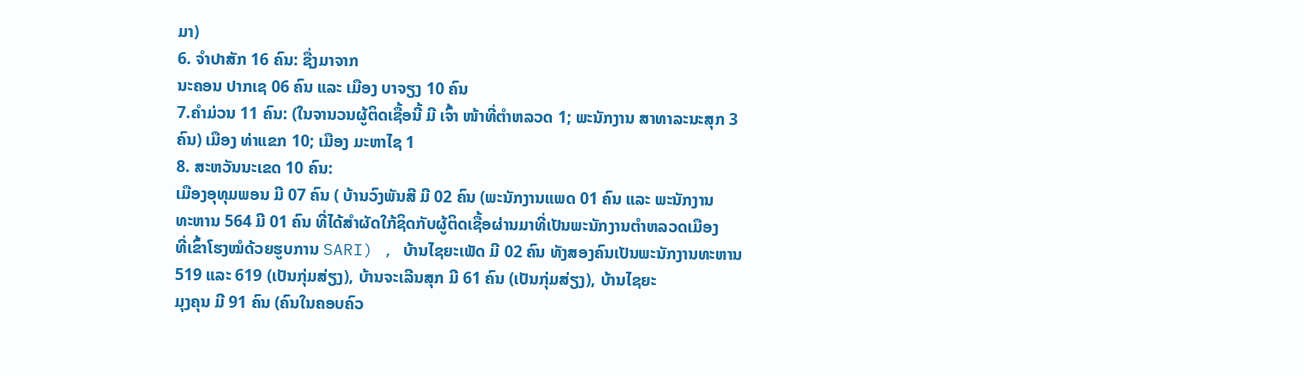ມາ)
6. ຈຳປາສັກ 16 ຄົນ: ຊື່ງມາຈາກ
ນະຄອນ ປາກເຊ 06 ຄົນ ແລະ ເມືອງ ບາຈຽງ 10 ຄົນ
7.ຄຳມ່ວນ 11 ຄົນ: (ໃນຈານວນຜູ້ຕິດເຊື້ອນີ້ ມີ ເຈົ້າ ໜ້າທີ່ຕຳຫລວດ 1; ພະນັກງານ ສາທາລະນະສຸກ 3
ຄົນ) ເມືອງ ທ່າແຂກ 10; ເມືອງ ມະຫາໄຊ 1
8. ສະຫວັນນະເຂດ 10 ຄົນ:
ເມືອງອຸທຸມພອນ ມີ 07 ຄົນ ( ບ້ານວົງພັນສີ ມີ 02 ຄົນ (ພະນັກງານແພດ 01 ຄົນ ແລະ ພະນັກງານ
ທະຫານ 564 ມີ 01 ຄົນ ທີ່ໄດ້ສຳຜັດໃກ້ຊິດກັບຜູ້ຕິດເຊື້ອຜ່ານມາທີ່ເປັນພະນັກງານຕຳຫລວດເມືອງ
ທີ່ເຂົ້າໂຮງໝໍດ້ວຍຮູບການ SARI) , ບ້ານໄຊຍະເພັດ ມີ 02 ຄົນ ທັງສອງຄົນເປັນພະນັກງານທະຫານ
519 ແລະ 619 (ເປັນກຸ່ມສ່ຽງ), ບ້ານຈະເລີນສຸກ ມີ 61 ຄົນ (ເປັນກຸ່ມສ່ຽງ), ບ້ານໄຊຍະ
ມຸງຄຸນ ມີ 91 ຄົນ (ຄົນໃນຄອບຄົວ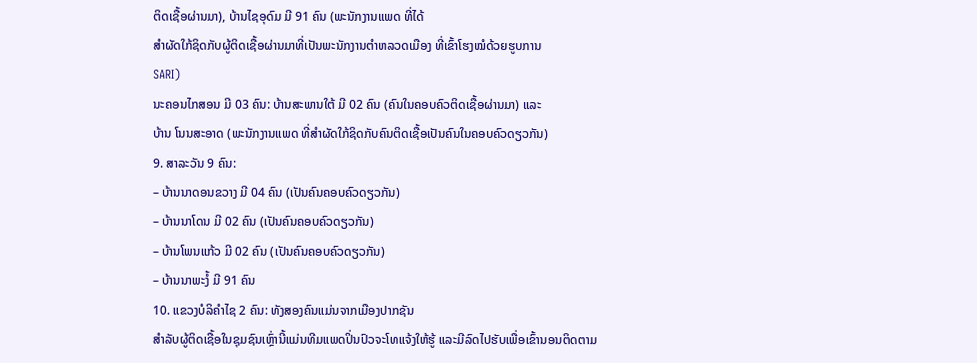ຕິດເຊື້ອຜ່ານມາ), ບ້ານໄຊອຸດົມ ມີ 91 ຄົນ (ພະນັກງານແພດ ທີ່ໄດ້
ສຳຜັດໃກ້ຊິດກັບຜູ້ຕິດເຊື້ອຜ່ານມາທີ່ເປັນພະນັກງານຕຳຫລວດເມືອງ ທີ່ເຂົ້າໂຮງໝໍດ້ວຍຮູບການ
SARI)
ນະຄອນໄກສອນ ມີ 03 ຄົນ: ບ້ານສະພານໃຕ້ ມີ 02 ຄົນ (ຄົນໃນຄອບຄົວຕິດເຊື້ອຜ່ານມາ) ແລະ
ບ້ານ ໂນນສະອາດ (ພະນັກງານແພດ ທີ່ສຳຜັດໃກ້ຊິດກັບຄົນຕິດເຊື້ອເປັນຄົນໃນຄອບຄົວດຽວກັນ)
9. ສາລະວັນ 9 ຄົນ:
– ບ້ານນາດອນຂວາງ ມີ 04 ຄົນ (ເປັນຄົນຄອບຄົວດຽວກັນ)
– ບ້ານນາໂດນ ມີ 02 ຄົນ (ເປັນຄົນຄອບຄົວດຽວກັນ)
– ບ້ານໂພນແກ້ວ ມີ 02 ຄົນ (ເປັນຄົນຄອບຄົວດຽວກັນ)
– ບ້ານນາພະງໍ້ ມີ 91 ຄົນ
10. ແຂວງບໍລິຄຳໄຊ 2 ຄົນ: ທັງສອງຄົນແມ່ນຈາກເມືອງປາກຊັນ
ສຳລັບຜູ້ຕິດເຊື້ອໃນຊຸມຊົນເຫຼົ່ານີ້ແມ່ນທີມແພດປິ່ນປົວຈະໂທແຈ້ງໃຫ້ຮູ້ ແລະມີລົດໄປຮັບເພື່ອເຂົ້ານອນຕິດຕາມ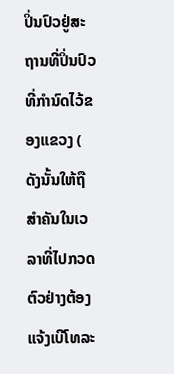ປິ່ນປົວຢູ່ສະຖານທີ່ປິ່ນປົວທີ່ກຳນົດໄວ້ຂອງແຂວງ ( ດັງນັ້ນໃຫ້ຖືສໍາຄັນໃນເວລາທີ່ໄປກວດຕົວຢ່າງຕ້ອງແຈ້ງເບີໂທລະ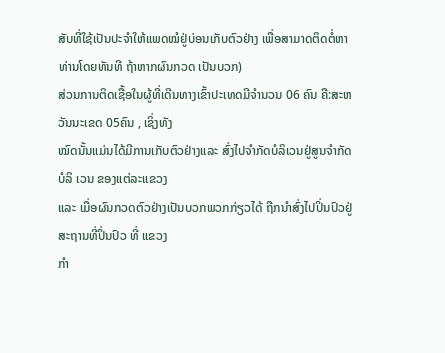ສັບທີ່ໃຊ້ເປັນປະຈຳໃຫ້ແພດໝໍຢູ່ບ່ອນເກັບຕົວຢ່າງ ເພື່ອສາມາດຕິດຕໍ່ຫາທ່ານໂດຍທັນທີ ຖ້າຫາກຜົນກວດ ເປັນບວກ)
ສ່ວນການຕິດເຊື້ອໃນຜູ້ທີ່ເດີນທາງເຂົ້າປະເທດມີຈຳນວນ 06 ຄົນ ຄື:ສະຫວັນນະເຂດ 05ຄົນ , ເຊິ່ງທັງ
ໝົດນັ້ນແມ່ນໄດ້ມີການເກັບຕົວຢ່າງແລະ ສົ່ງໄປຈຳກັດບໍລິເວນຢູ່ສູນຈຳກັດບໍລິ ເວນ ຂອງແຕ່ລະແຂວງ
ແລະ ເມື່ອຜົນກວດຕົວຢ່າງເປັນບວກພວກກ່ຽວໄດ້ ຖືກນຳສົ່ງໄປປິ່ນປົວຢູ່ສະຖານທີ່ປິ່ນປົວ ທີ່ ແຂວງ
ກຳ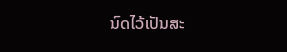ນົດໄວ້ເປັນສະ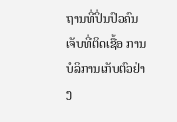ຖານທີ່ປິ່ນປົວຄົນເຈັບທີ່ຕິດເຊື້ອ ການບໍລິການເກັບຕົວຢ່າງ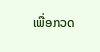ເພື່ອກວດ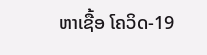ຫາເຊື້ອ ໂຄວິດ-19